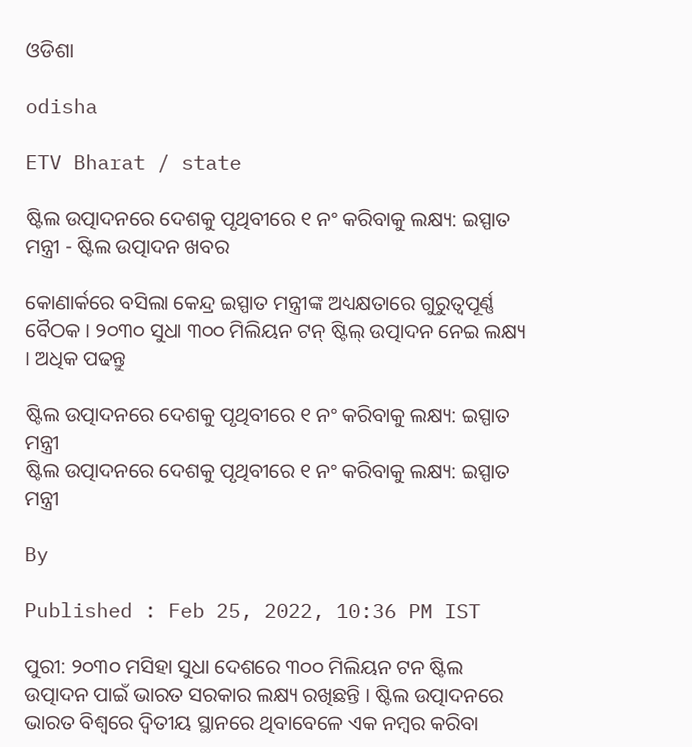ଓଡିଶା

odisha

ETV Bharat / state

ଷ୍ଟିଲ ଉତ୍ପାଦନରେ ଦେଶକୁ ପୃଥିବୀରେ ୧ ନଂ କରିବାକୁ ଲକ୍ଷ୍ୟ: ଇସ୍ପାତ ମନ୍ତ୍ରୀ - ଷ୍ଟିଲ ଉତ୍ପାଦନ ଖବର

କୋଣାର୍କରେ ବସିଲା କେନ୍ଦ୍ର ଇସ୍ପାତ ମନ୍ତ୍ରୀଙ୍କ ଅଧ୍ୟକ୍ଷତାରେ ଗୁରୁତ୍ବପୂର୍ଣ୍ଣ ବୈଠକ । ୨୦୩୦ ସୁଧା ୩୦୦ ମିଲିୟନ ଟନ୍ ଷ୍ଟିଲ୍ ଉତ୍ପାଦନ ନେଇ ଲକ୍ଷ୍ୟ । ଅଧିକ ପଢନ୍ତୁ

ଷ୍ଟିଲ ଉତ୍ପାଦନରେ ଦେଶକୁ ପୃଥିବୀରେ ୧ ନଂ କରିବାକୁ ଲକ୍ଷ୍ୟ: ଇସ୍ପାତ ମନ୍ତ୍ରୀ
ଷ୍ଟିଲ ଉତ୍ପାଦନରେ ଦେଶକୁ ପୃଥିବୀରେ ୧ ନଂ କରିବାକୁ ଲକ୍ଷ୍ୟ: ଇସ୍ପାତ ମନ୍ତ୍ରୀ

By

Published : Feb 25, 2022, 10:36 PM IST

ପୁରୀ: ୨୦୩୦ ମସିହା ସୁଧା ଦେଶରେ ୩୦୦ ମିଲିୟନ ଟନ ଷ୍ଟିଲ ଉତ୍ପାଦନ ପାଇଁ ଭାରତ ସରକାର ଲକ୍ଷ୍ୟ ରଖିଛନ୍ତି । ଷ୍ଟିଲ ଉତ୍ପାଦନରେ ଭାରତ ବିଶ୍ୱରେ ଦ୍ୱିତୀୟ ସ୍ଥାନରେ ଥିବାବେଳେ ଏକ ନମ୍ବର କରିବା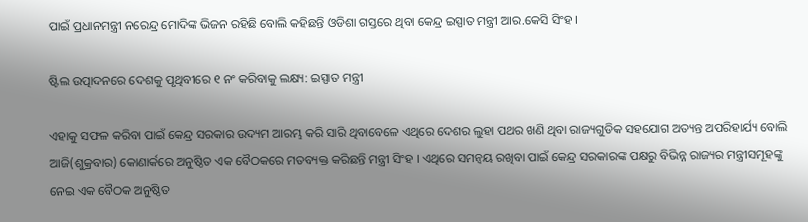ପାଇଁ ପ୍ରଧାନମନ୍ତ୍ରୀ ନରେନ୍ଦ୍ର ମୋଦିଙ୍କ ଭିଜନ ରହିଛି ବୋଲି କହିଛନ୍ତି ଓଡିଶା ଗସ୍ତରେ ଥିବା କେନ୍ଦ୍ର ଇସ୍ପାତ ମନ୍ତ୍ରୀ ଆର.କେସି ସିଂହ ।

ଷ୍ଟିଲ ଉତ୍ପାଦନରେ ଦେଶକୁ ପୃଥିବୀରେ ୧ ନଂ କରିବାକୁ ଲକ୍ଷ୍ୟ: ଇସ୍ପାତ ମନ୍ତ୍ରୀ

ଏହାକୁ ସଫଳ କରିବା ପାଇଁ କେନ୍ଦ୍ର ସରକାର ଉଦ୍ୟମ ଆରମ୍ଭ କରି ସାରି ଥିବାବେଳେ ଏଥିରେ ଦେଶର ଲୁହା ପଥର ଖଣି ଥିବା ରାଜ୍ୟଗୁଡିକ ସହଯୋଗ ଅତ୍ୟନ୍ତ ଅପରିହାର୍ଯ୍ୟ ବୋଲି ଆଜି(ଶୁକ୍ରବାର) କୋଣାର୍କରେ ଅନୁଷ୍ଠିତ ଏକ ବୈଠକରେ ମତବ୍ୟକ୍ତ କରିଛନ୍ତି ମନ୍ତ୍ରୀ ସିଂହ । ଏଥିରେ ସମନ୍ୱୟ ରଖିବା ପାଇଁ କେନ୍ଦ୍ର ସରକାରଙ୍କ ପକ୍ଷରୁ ବିଭିନ୍ନ ରାଜ୍ୟର ମନ୍ତ୍ରୀସମୂହଙ୍କୁ ନେଇ ଏକ ବୈଠକ ଅନୁଷ୍ଠିତ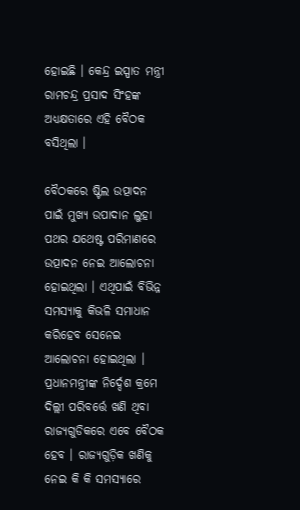ହୋଇଛି । କେନ୍ଦ୍ର ଇସ୍ପାତ ମନ୍ତ୍ରୀ ରାମଚନ୍ଦ୍ର ପ୍ରସାଦ ସିଂହଙ୍କ ଅଧ୍ୟକ୍ଷତାରେ ଏହି ବୈଠକ ବସିଥିଲା ।

ବୈଠକରେ ଷ୍ଟିଲ ଉତ୍ପାଦନ ପାଇଁ ମୁଖ୍ୟ ଉପାଦାନ ଲୁହା ପଥର ଯଥେଷ୍ଟ ପରିମାଣରେ ଉତ୍ପାଦନ ନେଇ ଆଲୋଚନା ହୋଇଥିଲା । ଏଥିପାଇଁ ବିଭିନ୍ନ ସମସ୍ୟାକୁ କିଭଳି ସମାଧାନ କରିହେବ ସେନେଇ ଆଲୋଚନା ହୋଇଥିଲା । ପ୍ରଧାନମନ୍ତ୍ରୀଙ୍କ ନିର୍ଦ୍ଦେଶ କ୍ରମେ ଦିଲ୍ଲୀ ପରିବର୍ତ୍ତେ ଖଣି ଥିବା ରାଜ୍ୟଗୁଡିକରେ ଏବେ ବୈଠକ ହେବ । ରାଜ୍ୟଗୁଡ଼ିକ ଖଣିକୁ ନେଇ କି କି ସମସ୍ୟାରେ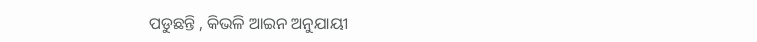ପଡୁଛନ୍ତି , କିଭଳି ଆଇନ ଅନୁଯାୟୀ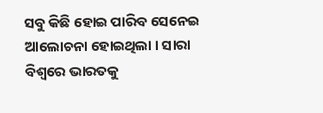ସବୁ କିଛି ହୋଇ ପାରିବ ସେନେଇ ଆଲୋଚନା ହୋଇଥିଲା । ସାରା ବିଶ୍ୱରେ ଭାରତକୁ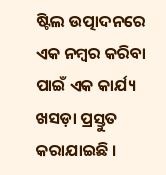ଷ୍ଟିଲ ଉତ୍ପାଦନରେ ଏକ ନମ୍ୱର କରିବା ପାଇଁ ଏକ କାର୍ଯ୍ୟ ଖସଡ଼ା ପ୍ରସ୍ତୁତ କରାଯାଇଛି ।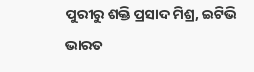ପୁରୀରୁ ଶକ୍ତି ପ୍ରସାଦ ମିଶ୍ର, ଇଟିଭି ଭାରତ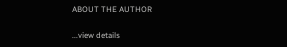ABOUT THE AUTHOR

...view details